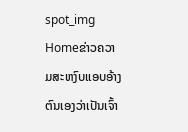spot_img
Homeຂ່າວຄວາມສະຫງົບແອບອ້າງຕົນເອງວ່າເປັນເຈົ້າ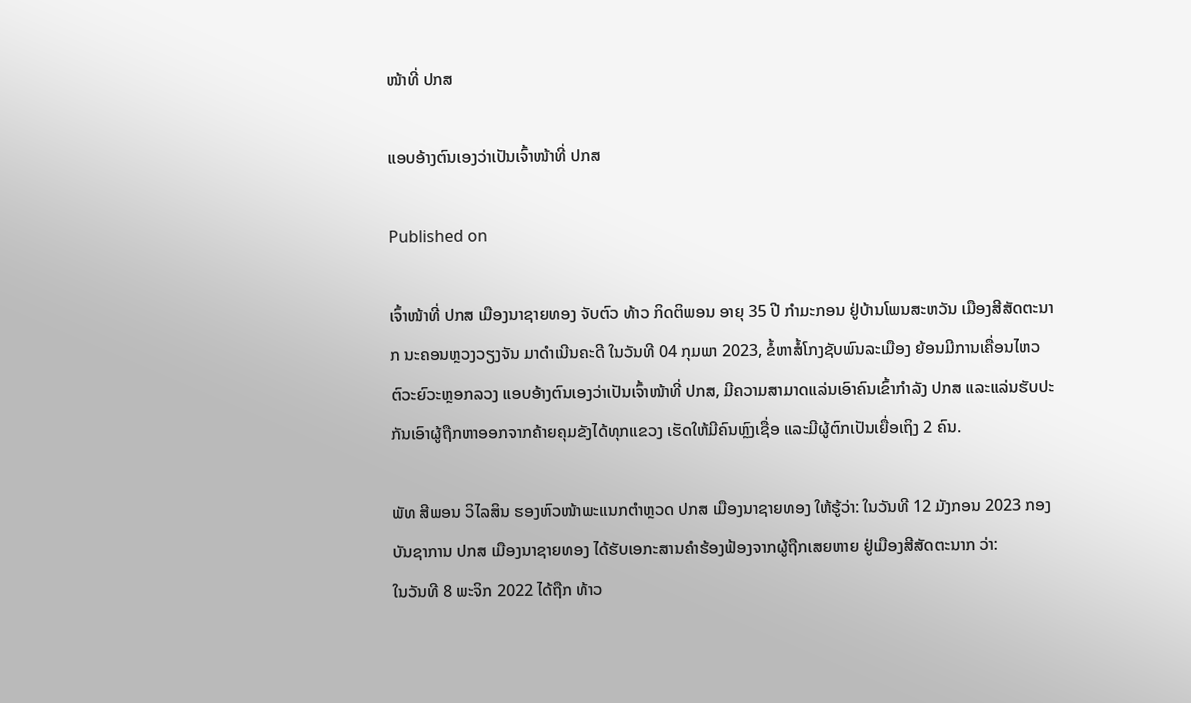ໜ້າທີ່ ປກສ

ແອບອ້າງຕົນເອງວ່າເປັນເຈົ້າໜ້າທີ່ ປກສ

Published on

ເຈົ້າໜ້າທີ່ ປກສ ເມືອງນາຊາຍທອງ ຈັບຕົວ ທ້າວ ກິດຕິພອນ ອາຍຸ 35 ປີ ກໍາມະກອນ ຢູ່ບ້ານໂພນສະຫວັນ ເມືອງສີສັດຕະນາກ ນະຄອນຫຼວງວຽງຈັນ ມາດໍາເນີນຄະດີ ໃນວັນທີ 04 ກຸມພາ 2023, ຂໍ້ຫາສໍ້ໂກງຊັບພົນລະເມືອງ ຍ້ອນມີການເຄື່ອນໄຫວຕົວະຍົວະຫຼອກລວງ ແອບອ້າງຕົນເອງວ່າເປັນເຈົ້າໜ້າທີ່ ປກສ, ມີຄວາມສາມາດແລ່ນເອົາຄົນເຂົ້າກຳລັງ ປກສ ແລະແລ່ນຮັບປະກັນເອົາຜູ້ຖືກຫາອອກຈາກຄ້າຍຄຸມຂັງໄດ້ທຸກແຂວງ ເຮັດໃຫ້ມີຄົນຫຼົງເຊື່ອ ແລະມີຜູ້ຕົກເປັນເຍື່ອເຖິງ 2 ຄົນ.

ພັທ ສີພອນ ວິໄລສິນ ຮອງຫົວໜ້າພະແນກຕໍາຫຼວດ ປກສ ເມືອງນາຊາຍທອງ ໃຫ້ຮູ້ວ່າ: ໃນວັນທີ 12 ມັງກອນ 2023 ກອງບັນຊາການ ປກສ ເມືອງນາຊາຍທອງ ໄດ້ຮັບເອກະສານຄຳຮ້ອງຟ້ອງຈາກຜູ້ຖືກເສຍຫາຍ ຢູ່ເມືອງສີສັດຕະນາກ ວ່າ:
ໃນວັນທີ 8 ພະຈິກ 2022 ໄດ້ຖືກ ທ້າວ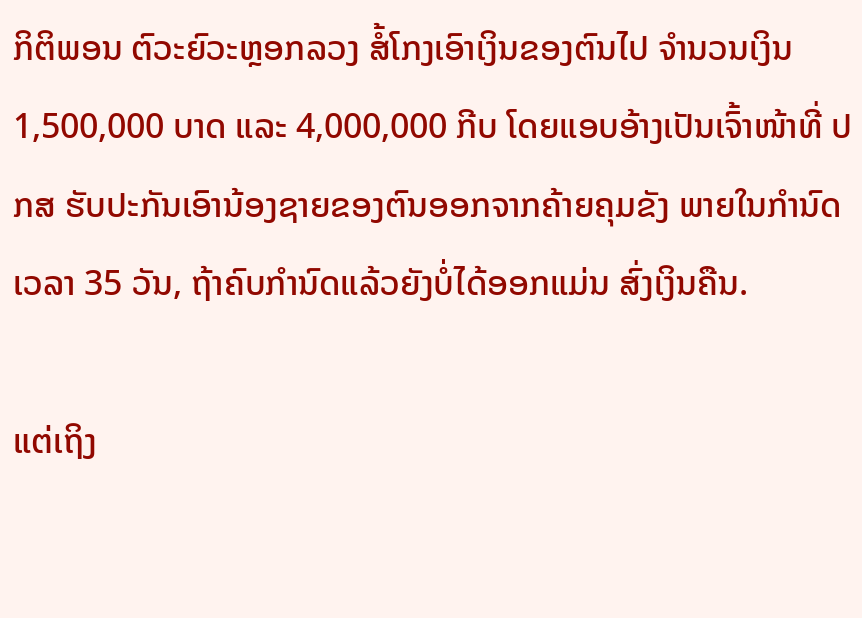ກິຕິພອນ ຕົວະຍົວະຫຼອກລວງ ສໍ້ໂກງເອົາເງິນຂອງຕົນໄປ ຈໍານວນເງິນ 1,500,000 ບາດ ແລະ 4,000,000 ກີບ ໂດຍແອບອ້າງເປັນເຈົ້າໜ້າທີ່ ປກສ ຮັບປະກັນເອົານ້ອງຊາຍຂອງຕົນອອກຈາກຄ້າຍຄຸມຂັງ ພາຍໃນກໍານົດເວລາ 35 ວັນ, ຖ້າຄົບກໍານົດແລ້ວຍັງບໍ່ໄດ້ອອກແມ່ນ ສົ່ງເງິນຄືນ.

ແຕ່ເຖິງ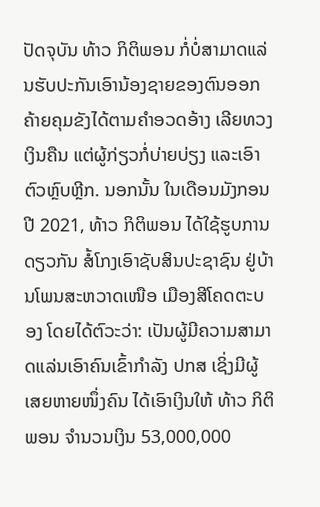ປັດຈຸບັນ ທ້າວ ກິຕິພອນ ກໍ່ບໍ່ສາມາດແລ່ນຮັບປະກັນເອົານ້ອງຊາຍຂອງຕົນອອກຄ້າຍຄຸມຂັງໄດ້ຕາມຄຳອວດອ້າງ ເລີຍທວງເງິນຄືນ ແຕ່ຜູ້ກ່ຽວກໍ່ບ່າຍບ່ຽງ ແລະເອົາຕົວຫຼົບຫຼີກ. ນອກນັ້ນ ໃນເດືອນມັງກອນ ປີ 2021, ທ້າວ ກິຕິພອນ ໄດ້ໃຊ້ຮູບການດຽວກັນ ສໍ້ໂກງເອົາຊັບສິນປະຊາຊົນ ຢູ່ບ້ານໂພນສະຫວາດເໜືອ ເມືອງສີໂຄດຕະບອງ ໂດຍໄດ້ຕົວະວ່າ: ເປັນຜູ້ມີຄວາມສາມາດແລ່ນເອົາຄົນເຂົ້າກຳລັງ ປກສ ເຊິ່ງມີຜູ້ເສຍຫາຍໜຶ່ງຄົນ ໄດ້ເອົາເງິນໃຫ້ ທ້າວ ກິຕິພອນ ຈໍານວນເງິນ 53,000,000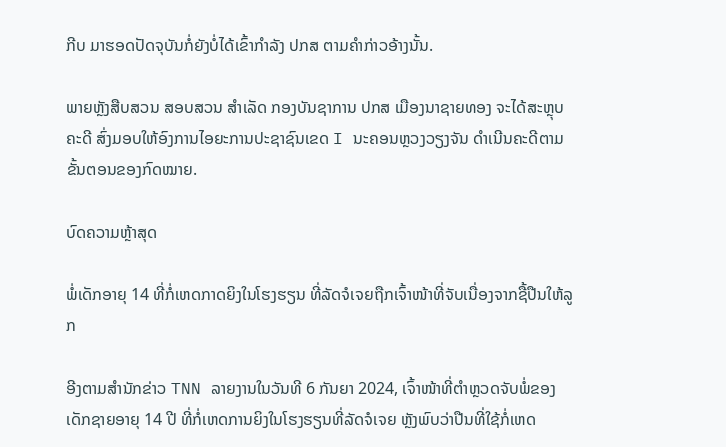ກີບ ມາຮອດປັດຈຸບັນກໍ່ຍັງບໍ່ໄດ້ເຂົ້າກຳລັງ ປກສ ຕາມຄໍາກ່າວອ້າງນັ້ນ.

ພາຍຫຼັງສືບສວນ ສອບສວນ ສໍາເລັດ ກອງບັນຊາການ ປກສ ເມືອງນາຊາຍທອງ ຈະໄດ້ສະຫຼຸບຄະດີ ສົ່ງມອບໃຫ້ອົງການໄອຍະການປະຊາຊົນເຂດ I ນະຄອນຫຼວງວຽງຈັນ ດຳເນີນຄະດີຕາມຂັ້ນຕອນຂອງກົດໝາຍ.

ບົດຄວາມຫຼ້າສຸດ

ພໍ່ເດັກອາຍຸ 14 ທີ່ກໍ່ເຫດກາດຍິງໃນໂຮງຮຽນ ທີ່ລັດຈໍເຈຍຖືກເຈົ້າໜ້າທີ່ຈັບເນື່ອງຈາກຊື້ປືນໃຫ້ລູກ

ອີງຕາມສຳນັກຂ່າວ TNN ລາຍງານໃນວັນທີ 6 ກັນຍາ 2024, ເຈົ້າໜ້າທີ່ຕຳຫຼວດຈັບພໍ່ຂອງເດັກຊາຍອາຍຸ 14 ປີ ທີ່ກໍ່ເຫດການຍິງໃນໂຮງຮຽນທີ່ລັດຈໍເຈຍ ຫຼັງພົບວ່າປືນທີ່ໃຊ້ກໍ່ເຫດ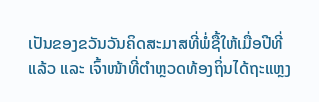ເປັນຂອງຂວັນວັນຄິດສະມາສທີ່ພໍ່ຊື້ໃຫ້ເມື່ອປີທີ່ແລ້ວ ແລະ ເຈົ້າໜ້າທີ່ຕຳຫຼວດທ້ອງຖິ່ນໄດ້ຖະແຫຼງ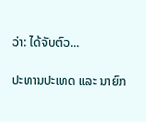ວ່າ: ໄດ້ຈັບຕົວ...

ປະທານປະເທດ ແລະ ນາຍົກ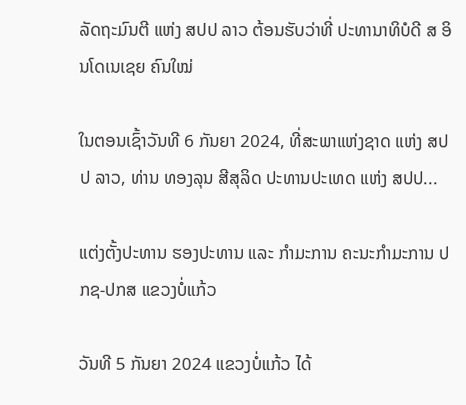ລັດຖະມົນຕີ ແຫ່ງ ສປປ ລາວ ຕ້ອນຮັບວ່າທີ່ ປະທານາທິບໍດີ ສ ອິນໂດເນເຊຍ ຄົນໃໝ່

ໃນຕອນເຊົ້າວັນທີ 6 ກັນຍາ 2024, ທີ່ສະພາແຫ່ງຊາດ ແຫ່ງ ສປປ ລາວ, ທ່ານ ທອງລຸນ ສີສຸລິດ ປະທານປະເທດ ແຫ່ງ ສປປ...

ແຕ່ງຕັ້ງປະທານ ຮອງປະທານ ແລະ ກຳມະການ ຄະນະກຳມະການ ປກຊ-ປກສ ແຂວງບໍ່ແກ້ວ

ວັນທີ 5 ກັນຍາ 2024 ແຂວງບໍ່ແກ້ວ ໄດ້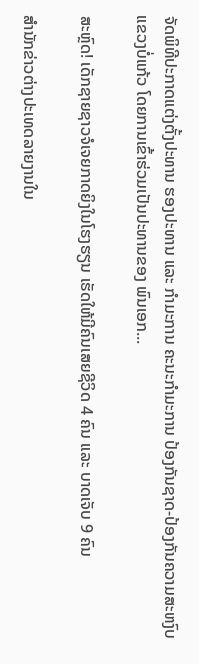ຈັດພິທີປະກາດແຕ່ງຕັ້ງປະທານ ຮອງປະທານ ແລະ ກຳມະການ ຄະນະກຳມະການ ປ້ອງກັນຊາດ-ປ້ອງກັນຄວາມສະຫງົບ ແຂວງບໍ່ແກ້ວ ໂດຍການເຂົ້າຮ່ວມເປັນປະທານຂອງ ພົນເອກ...

ສະຫຼົດ! ເດັກຊາຍຊາວຈໍເຈຍກາດຍິງໃນໂຮງຮຽນ ເຮັດໃຫ້ມີຄົນເສຍຊີວິດ 4 ຄົນ ແລະ ບາດເຈັບ 9 ຄົນ

ສຳນັກຂ່າວຕ່າງປະເທດລາຍງານໃນ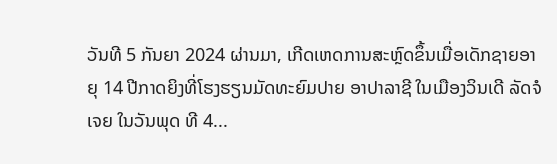ວັນທີ 5 ກັນຍາ 2024 ຜ່ານມາ, ເກີດເຫດການສະຫຼົດຂຶ້ນເມື່ອເດັກຊາຍອາຍຸ 14 ປີກາດຍິງທີ່ໂຮງຮຽນມັດທະຍົມປາຍ ອາປາລາຊີ ໃນເມືອງວິນເດີ ລັດຈໍເຈຍ ໃນວັນພຸດ ທີ 4...